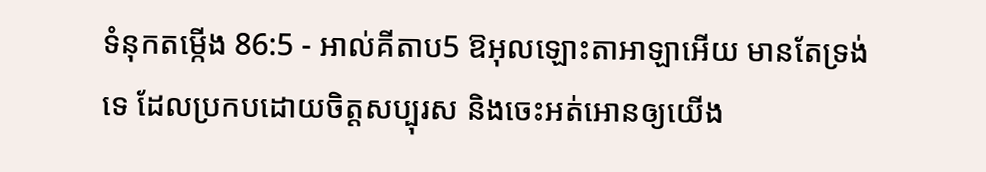ទំនុកតម្កើង 86:5 - អាល់គីតាប5 ឱអុលឡោះតាអាឡាអើយ មានតែទ្រង់ទេ ដែលប្រកបដោយចិត្តសប្បុរស និងចេះអត់អោនឲ្យយើង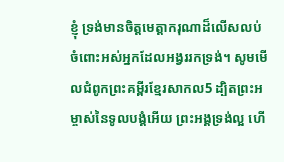ខ្ញុំ ទ្រង់មានចិត្តមេត្តាករុណាដ៏លើសលប់ ចំពោះអស់អ្នកដែលអង្វររកទ្រង់។ សូមមើលជំពូកព្រះគម្ពីរខ្មែរសាកល5 ដ្បិតព្រះអម្ចាស់នៃទូលបង្គំអើយ ព្រះអង្គទ្រង់ល្អ ហើ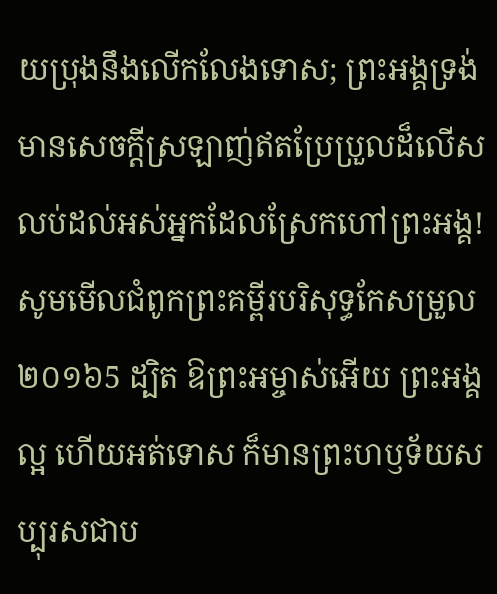យប្រុងនឹងលើកលែងទោស; ព្រះអង្គទ្រង់មានសេចក្ដីស្រឡាញ់ឥតប្រែប្រួលដ៏លើសលប់ដល់អស់អ្នកដែលស្រែកហៅព្រះអង្គ! សូមមើលជំពូកព្រះគម្ពីរបរិសុទ្ធកែសម្រួល ២០១៦5 ដ្បិត ឱព្រះអម្ចាស់អើយ ព្រះអង្គល្អ ហើយអត់ទោស ក៏មានព្រះហឫទ័យសប្បុរសជាប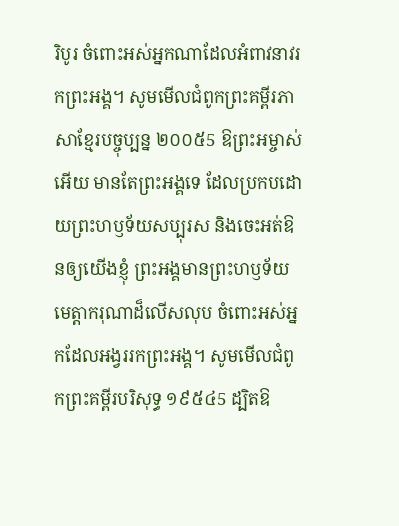រិបូរ ចំពោះអស់អ្នកណាដែលអំពាវនាវរកព្រះអង្គ។ សូមមើលជំពូកព្រះគម្ពីរភាសាខ្មែរបច្ចុប្បន្ន ២០០៥5 ឱព្រះអម្ចាស់អើយ មានតែព្រះអង្គទេ ដែលប្រកបដោយព្រះហឫទ័យសប្បុរស និងចេះអត់ឱនឲ្យយើងខ្ញុំ ព្រះអង្គមានព្រះហឫទ័យមេត្តាករុណាដ៏លើសលុប ចំពោះអស់អ្នកដែលអង្វររកព្រះអង្គ។ សូមមើលជំពូកព្រះគម្ពីរបរិសុទ្ធ ១៩៥៤5 ដ្បិតឱ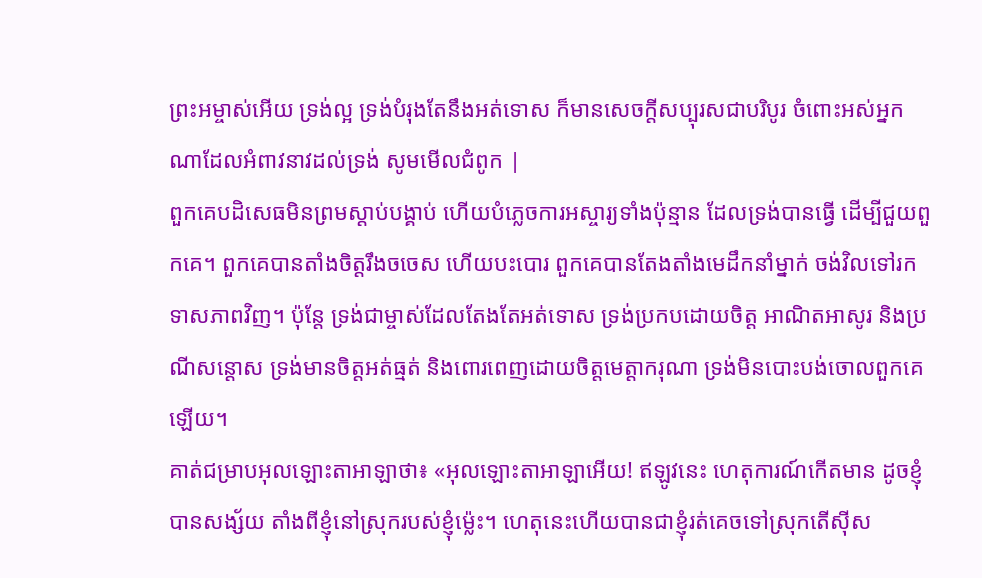ព្រះអម្ចាស់អើយ ទ្រង់ល្អ ទ្រង់បំរុងតែនឹងអត់ទោស ក៏មានសេចក្ដីសប្បុរសជាបរិបូរ ចំពោះអស់អ្នកណាដែលអំពាវនាវដល់ទ្រង់ សូមមើលជំពូក |
ពួកគេបដិសេធមិនព្រមស្ដាប់បង្គាប់ ហើយបំភ្លេចការអស្ចារ្យទាំងប៉ុន្មាន ដែលទ្រង់បានធ្វើ ដើម្បីជួយពួកគេ។ ពួកគេបានតាំងចិត្តរឹងចចេស ហើយបះបោរ ពួកគេបានតែងតាំងមេដឹកនាំម្នាក់ ចង់វិលទៅរកទាសភាពវិញ។ ប៉ុន្តែ ទ្រង់ជាម្ចាស់ដែលតែងតែអត់ទោស ទ្រង់ប្រកបដោយចិត្ត អាណិតអាសូរ និងប្រណីសន្ដោស ទ្រង់មានចិត្តអត់ធ្មត់ និងពោរពេញដោយចិត្តមេត្តាករុណា ទ្រង់មិនបោះបង់ចោលពួកគេឡើយ។
គាត់ជម្រាបអុលឡោះតាអាឡាថា៖ «អុលឡោះតាអាឡាអើយ! ឥឡូវនេះ ហេតុការណ៍កើតមាន ដូចខ្ញុំបានសង្ស័យ តាំងពីខ្ញុំនៅស្រុករបស់ខ្ញុំម៉្លេះ។ ហេតុនេះហើយបានជាខ្ញុំរត់គេចទៅស្រុកតើស៊ីស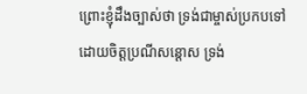ព្រោះខ្ញុំដឹងច្បាស់ថា ទ្រង់ជាម្ចាស់ប្រកបទៅដោយចិត្តប្រណីសន្ដោស ទ្រង់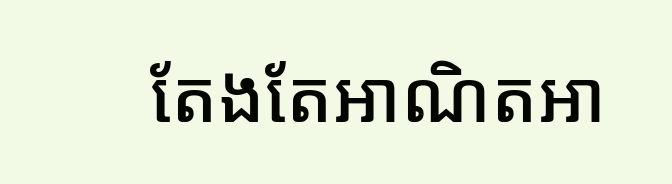តែងតែអាណិតអា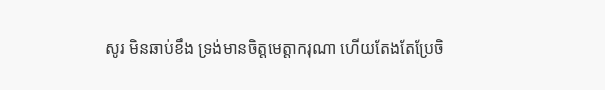សូរ មិនឆាប់ខឹង ទ្រង់មានចិត្តមេត្តាករុណា ហើយតែងតែប្រែចិ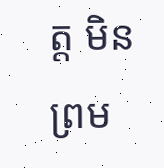ត្ត មិនព្រម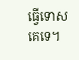ធ្វើទោសគេទេ។